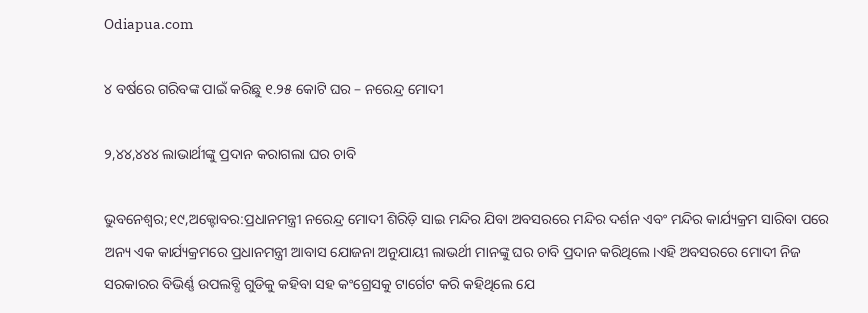Odiapua.com

୪ ବର୍ଷରେ ଗରିବଙ୍କ ପାଇଁ କରିଛୁ ୧.୨୫ କୋଟି ଘର – ନରେନ୍ଦ୍ର ମୋଦୀ

୨,୪୪,୪୪୪ ଲାଭାର୍ଥୀଙ୍କୁ ପ୍ରଦାନ କରାଗଲା ଘର ଚାବି

ଭୁବନେଶ୍ୱର;୧୯,ଅକ୍ଟୋବର:ପ୍ରଧାନମନ୍ତ୍ରୀ ନରେନ୍ଦ୍ର ମୋଦୀ ଶିରିଡ଼ି ସାଇ ମନ୍ଦିର ଯିବା ଅବସରରେ ମନ୍ଦିର ଦର୍ଶନ ଏବଂ ମନ୍ଦିର କାର୍ଯ୍ୟକ୍ରମ ସାରିବା ପରେ ଅନ୍ୟ ଏକ କାର୍ଯ୍ୟକ୍ରମରେ ପ୍ରଧାନମନ୍ତ୍ରୀ ଆବାସ ଯୋଜନା ଅନୁଯାୟୀ ଲାଭର୍ଥୀ ମାନଙ୍କୁ ଘର ଚାବି ପ୍ରଦାନ କରିଥିଲେ।ଏହି ଅବସରରେ ମୋଦୀ ନିଜ ସରକାରର ବିଭିର୍ଣ୍ଣ ଉପଲବ୍ଧି ଗୁଡିକୁ କହିବା ସହ କଂଗ୍ରେସକୁ ଟାର୍ଗେଟ କରି କହିଥିଲେ ଯେ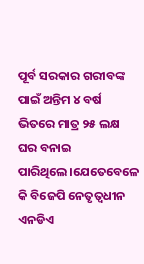ପୂର୍ବ ସରକାର ଗରୀବଙ୍କ ପାଇଁ ଅନ୍ତିମ ୪ ବର୍ଷ ଭିତରେ ମାତ୍ର ୨୫ ଲକ୍ଷ ଘର ବନାଇ ପାରିଥିଲେ।ଯେତେବେଳେ କି ବିଜେପି ନେତୃତ୍ୱଧୀନ ଏନଡିଏ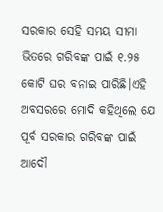ସରକାର ସେହି ସମୟ ସୀମା ଭିତରେ ଗରିବଙ୍କ ପାଇଁ ୧.୨୫ କୋଟି ଘର ବନାଇ ପାରିଛି।ଏହି ଅବସରରେ ମୋଦି କହିଥିଲେ ଯେ ପୂର୍ବ ସରକାର ଗରିବଙ୍କ ପାଇଁ ଆଦୌ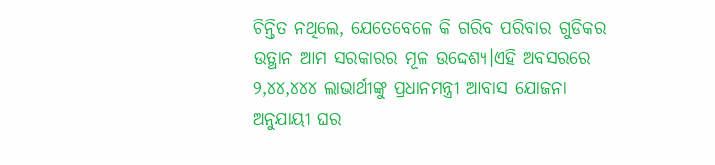ଚିନ୍ତିତ ନଥିଲେ, ଯେତେବେଳେ କି ଗରିବ ପରିବାର ଗୁଡିକର ଉତ୍ଥାନ ଆମ ସରକାରର ମୂଳ ଉଦ୍ଦେଶ୍ୟ।ଏହି ଅବସରରେ ୨,୪୪,୪୪୪ ଲାଭାର୍ଥୀଙ୍କୁ ପ୍ରଧାନମନ୍ତ୍ରୀ ଆବାସ ଯୋଜନା ଅନୁଯାୟୀ ଘର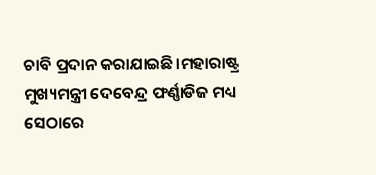ଚାବି ପ୍ରଦାନ କରାଯାଇଛି।ମହାରାଷ୍ଟ୍ର ମୁଖ୍ୟମନ୍ତ୍ରୀ ଦେବେନ୍ଦ୍ର ଫର୍ଣ୍ଣାଡିଜ ମଧ୍ୟ ସେଠାରେ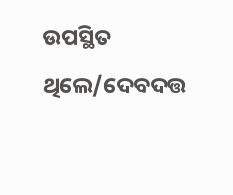ଉପସ୍ଥିତ ଥିଲେ/ଦେବଦତ୍ତ